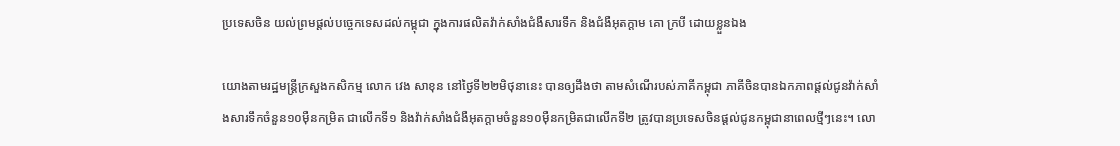ប្រទេសចិន យល់ព្រមផ្ដល់បច្ចេកទេសដល់កម្ពុជា ក្នុងការផលិតវ៉ាក់សាំងជំងឺសារទឹក និងជំងឺអុតក្តាម គោ ក្របី ដោយខ្លួនឯង

យោងតាមរដ្ឋមន្ត្រីក្រសួងកសិកម្ម លោក វេង សាខុន នៅថ្ងៃទី២២មិថុនានេះ បានឲ្យដឹងថា តាមសំណើរបស់ភាគីកម្ពុជា ភាគីចិនបានឯកភាពផ្តល់ជូនវ៉ាក់សាំងសារទឹកចំនួន១០ម៉ឺនកម្រិត ជាលើកទី១ និងវ៉ាក់សាំងជំងឺអុតក្តាមចំនួន១០ម៉ឺនកម្រិតជាលើកទី២ ត្រូវបានប្រទេសចិនផ្ដល់ជូនកម្ពុជានាពេលថ្មីៗនេះ។ លោ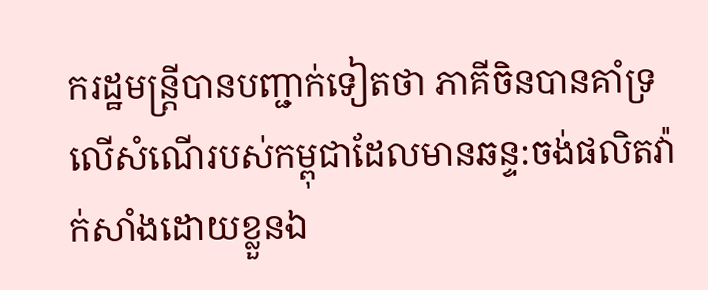ករដ្ឋមន្ត្រីបានបញ្ជាក់ទៀតថា ភាគីចិនបានគាំទ្រលើសំណើរបស់កម្ពុជាដែលមានឆន្ទ:ចង់ផលិតវ៉ាក់សាំងដោយខ្លួនឯ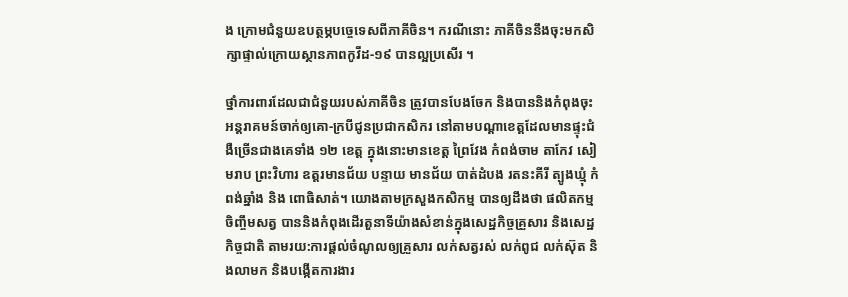ង ក្រោមជំនួយឧបត្ថម្ភបច្ចេទេសពីភាគីចិន។ ករណីនោះ ភាគីចិននឹងចុះមកសិក្សាផ្ទាល់ក្រោយស្ថានភាពកូវីដ-១៩ បានល្អប្រសើរ ។

ថ្នាំការពារដែលជាជំនួយរបស់ភាគីចិន ត្រូវបានបែងចែក និងបាននិងកំពុងចុះអន្តរាគមន៍ចាក់ឲ្យគោ-ក្របីជូនប្រជាកសិករ នៅតាមបណ្តាខេត្តដែលមានផ្ទុះជំងឺច្រើនជាងគេទាំង ១២ ខេត្ត ក្នុងនោះមានខេត្ត ព្រៃវែង កំពង់ចាម តាកែវ សៀមរាប ព្រះវិហារ ឧត្តរមានជ័យ បន្ទាយ មានជ័យ បាត់ដំបង រតនះគីរី ត្បូងឃ្មុំ កំពង់ឆ្នាំង និង ពោធិសាត់។ យោងតាមក្រសួងកសិកម្ម បានឲ្យដឹងថា ផលិតកម្មចិញ្ចឹមសត្វ បាននិងកំពុងដើរតួនាទីយ៉ាងសំខាន់ក្នុងសេដ្ឋកិច្ចគ្រួសារ និងសេដ្ឋកិច្ចជាតិ តាមរយ:ការផ្តល់ចំណូលឲ្យគ្រួសារ លក់សត្វរស់ លក់ពូជ លក់ស៊ុត និងលាមក និងបង្កើតការងារ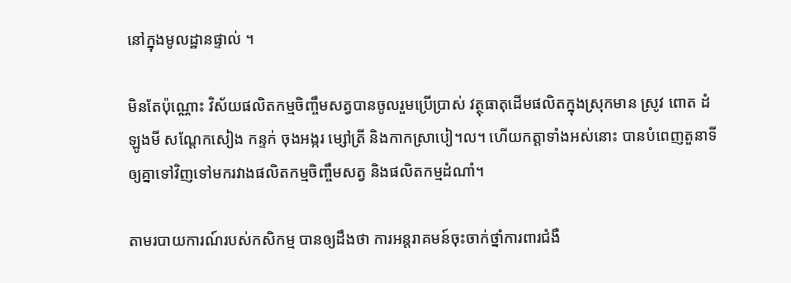នៅក្នុងមូលដ្ឋានផ្ទាល់ ។

មិនតែប៉ុណ្ណោះ វិស័យផលិតកម្មចិញ្ចឹមសត្វបានចូលរួមប្រើប្រាស់ វត្ថុធាតុដើមផលិតក្នុងស្រុកមាន ស្រូវ ពោត ដំឡូងមី សណ្តែកសៀង កន្ទក់ ចុងអង្ករ ម្សៅត្រី និងកាកស្រាបៀ។ល។ ហើយកត្តាទាំងអស់នោះ បានបំពេញតួនាទីឲ្យគ្នាទៅវិញទៅមករវាងផលិតកម្មចិញ្ចឹមសត្វ និងផលិតកម្មដំណាំ។

តាមរបាយការណ៍របស់កសិកម្ម បានឲ្យដឹងថា ការអន្តរាគមន៍ចុះចាក់ថ្នាំការពារជំងឺ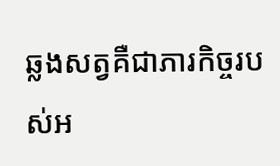ឆ្លងសត្វគឺជាភារកិច្ចរបស់អ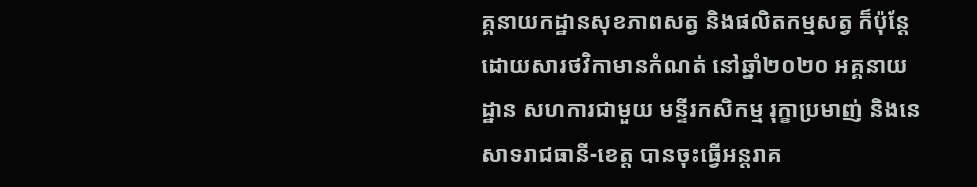គ្គនាយកដ្ឋានសុខភាពសត្វ និងផលិតកម្មសត្វ ក៏ប៉ុន្តែដោយសារថវិកាមានកំណត់ នៅឆ្នាំ២០២០ អគ្គនាយដ្ឋាន សហការជាមួយ មន្ទីរកសិកម្ម រុក្ខាប្រមាញ់ និងនេសាទរាជធានី-ខេត្ត បានចុះធ្វើអន្តរាគ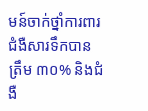មន៍ចាក់ថ្នាំការពារជំងឺសារទឹកបានត្រឹម ៣០% និងជំងឺ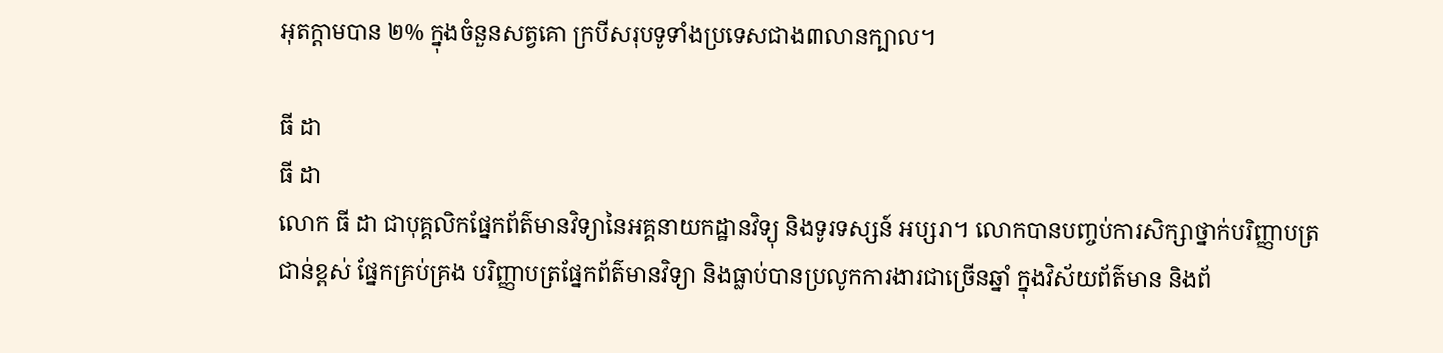អុតក្តាមបាន ២% ក្នុងចំនួនសត្វគោ ក្របីសរុបទូទាំងប្រទេសជាង៣លានក្បាល។

ធី ដា
ធី ដា
លោក ធី ដា ជាបុគ្គលិកផ្នែកព័ត៌មានវិទ្យានៃអគ្គនាយកដ្ឋានវិទ្យុ និងទូរទស្សន៍ អប្សរា។ លោកបានបញ្ចប់ការសិក្សាថ្នាក់បរិញ្ញាបត្រជាន់ខ្ពស់ ផ្នែកគ្រប់គ្រង បរិញ្ញាបត្រផ្នែកព័ត៌មានវិទ្យា និងធ្លាប់បានប្រលូកការងារជាច្រើនឆ្នាំ ក្នុងវិស័យព័ត៌មាន និងព័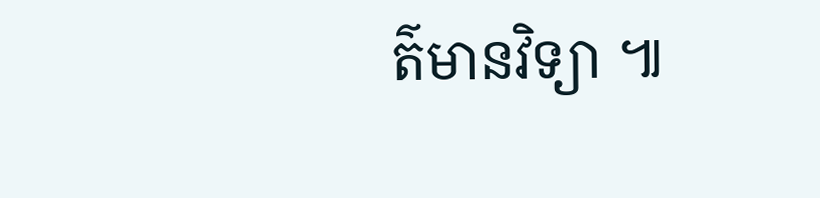ត៌មានវិទ្យា ៕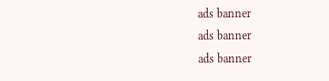ads banner
ads banner
ads banner